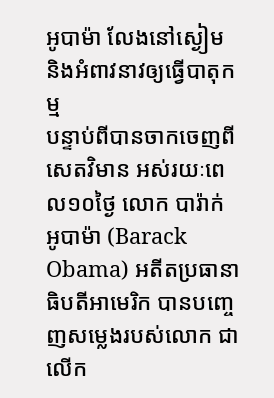អូបាម៉ា លែងនៅស្ងៀម និងអំពាវនាវឲ្យធ្វើបាតុកម្ម
បន្ទាប់ពីបានចាកចេញពីសេតវិមាន អស់រយៈពេល១០ថ្ងៃ លោក បារ៉ាក់ អូបាម៉ា (Barack Obama) អតីតប្រធានាធិបតីអាមេរិក បានបញ្ចេញសម្លេងរបស់លោក ជាលើក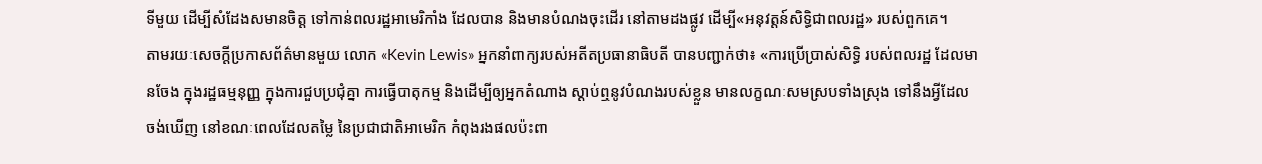ទីមួយ ដើម្បីសំដែងសមានចិត្ត ទៅកាន់ពលរដ្ឋអាមេរិកាំង ដែលបាន និងមានបំណងចុះដើរ នៅតាមដងផ្លូវ ដើម្បី«អនុវត្តន៍សិទ្ធិជាពលរដ្ឋ» របស់ពួកគេ។
តាមរយៈសេចក្ដីប្រកាសព័ត៌មានមួយ លោក «Kevin Lewis» អ្នកនាំពាក្យរបស់អតីតប្រធានាធិបតី បានបញ្ជាក់ថា៖ «ការប្រើប្រាស់សិទ្ធិ របស់ពលរដ្ឋ ដែលមានចែង ក្នុងរដ្ឋធម្មនុញ្ញ ក្នុងការជួបប្រជុំគ្នា ការធ្វើបាតុកម្ម និងដើម្បីឲ្យអ្នកតំណាង ស្ដាប់ឮនូវបំណងរបស់ខ្លួន មានលក្ខណៈសមស្របទាំងស្រុង ទៅនឹងអ្វីដែលចង់ឃើញ នៅខណៈពេលដែលតម្លៃ នៃប្រជាជាតិអាមេរិក កំពុងរងផលប៉ះពា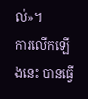ល់»។
ការលើកឡើងនេះ បានធ្វើ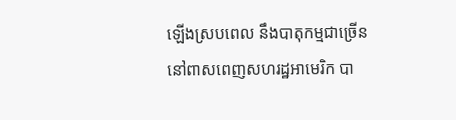ឡើងស្របពេល នឹងបាតុកម្មជាច្រើន នៅពាសពេញសហរដ្ឋអាមេរិក បា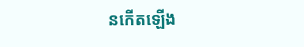នកើតឡើង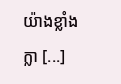យ៉ាងខ្លាំងក្លា [...]